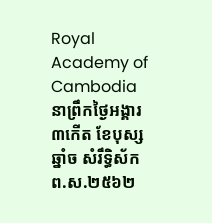Royal Academy of Cambodia
នាព្រឹកថ្ងៃអង្គារ ៣កើត ខែបុស្ស ឆ្នាំច សំរឹទ្ធិស័ក ព.ស.២៥៦២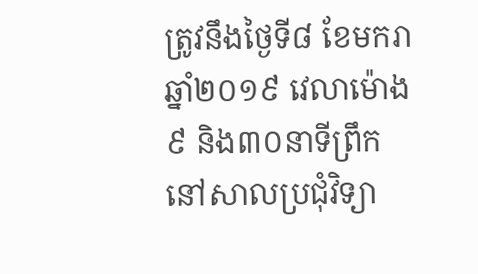ត្រូវនឹងថ្ងៃទី៨ ខែមករា ឆ្នាំ២០១៩ វេលាម៉ោង ៩ និង៣០នាទីព្រឹក នៅសាលប្រជុំវិទ្យា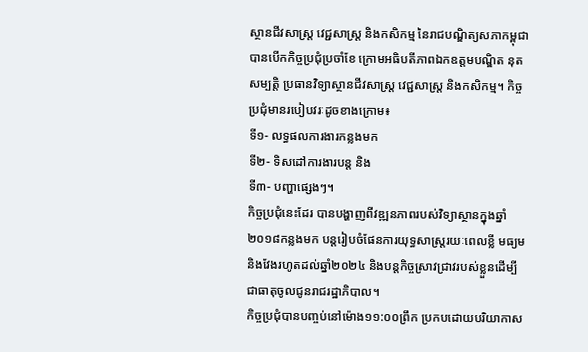ស្ថានជីវសាស្ត្រ វេជ្ជសាស្ត្រ និងកសិកម្ម នៃរាជបណ្ឌិត្យសភាកម្ពុជា បានបើកកិច្ចប្រជុំប្រចាំខែ ក្រោមអធិបតីភាពឯកឧត្តមបណ្ឌិត នុត សម្បត្តិ ប្រធានវិទ្យាស្ថានជីវសាស្ត្រ វេជ្ជសាស្ត្រ និងកសិកម្ម។ កិច្ចប្រជុំមានរបៀបវរៈដូចខាងក្រោម៖
ទី១- លទ្ធផលការងារកន្លងមក
ទី២- ទិសដៅការងារបន្ត និង
ទី៣- បញ្ហាផ្សេងៗ។
កិច្ចប្រជុំនេះដែរ បានបង្ហាញពីវឌ្ឍនភាពរបស់វិទ្យាស្ថានក្នុងឆ្នាំ២០១៨កន្លងមក បន្តរៀបចំផែនការយុទ្ធសាស្ត្ររយៈពេលខ្លី មធ្យម និងវែងរហូតដល់ឆ្នាំ២០២៤ និងបន្តកិច្ចស្រាវជ្រាវរបស់ខ្លួនដើម្បីជាធាតុចូលជូនរាជរដ្ឋាភិបាល។
កិច្ចប្រជុំបានបញ្ចប់នៅម៉ោង១១:០០ព្រឹក ប្រកបដោយបរិយាកាស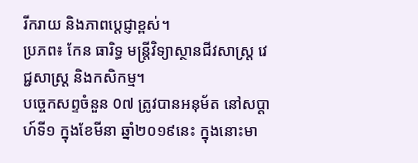រីករាយ និងភាពបេ្តជ្ញាខ្ពស់។
ប្រភព៖ កែន ធារិទ្ធ មន្ត្រីវិទ្យាស្ថានជីវសាស្ត្រ វេជ្ជសាស្ត្រ និងកសិកម្ម។
បច្ចេកសព្ទចំនួន 0៧ ត្រូវបានអនុម័ត នៅសប្តាហ៍ទី១ ក្នុងខែមីនា ឆ្នាំ២០១៩នេះ ក្នុងនោះមា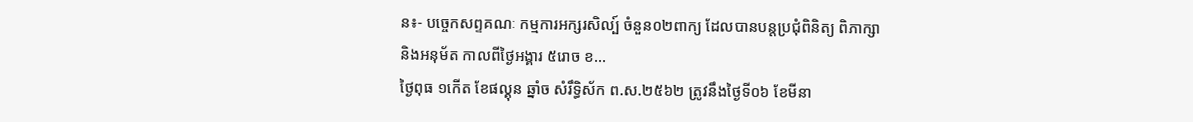ន៖- បច្ចេកសព្ទគណៈ កម្មការអក្សរសិល្ប៍ ចំនួន០២ពាក្យ ដែលបានបន្តប្រជុំពិនិត្យ ពិភាក្សា និងអនុម័ត កាលពីថ្ងៃអង្គារ ៥រោច ខ...
ថ្ងៃពុធ ១កេីត ខែផល្គុន ឆ្នាំច សំរឹទ្ធិស័ក ព.ស.២៥៦២ ត្រូវនឹងថ្ងៃទី០៦ ខែមីនា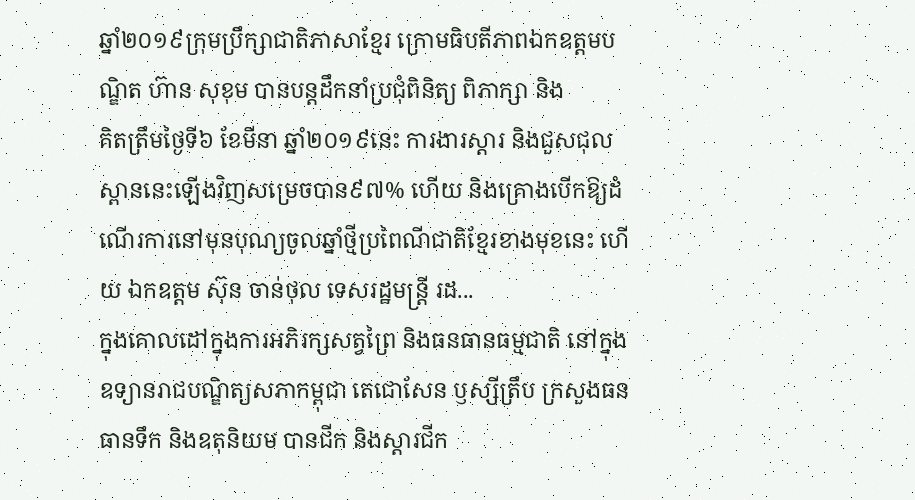ឆ្នាំ២០១៩ក្រុមប្រឹក្សាជាតិភាសាខ្មែរ ក្រោមធិបតីភាពឯកឧត្តមបណ្ឌិត ហ៊ាន សុខុម បានបន្តដឹកនាំប្រជុំពិនិត្យ ពិភាក្សា និង
គិតត្រឹមថ្ងៃទី៦ ខែមីនា ឆ្នាំ២០១៩នេះ ការងារស្តារ និងជួសជុលស្ពាននេះឡើងវិញសម្រេចបាន៩៧% ហើយ និងគ្រោងបើកឱ្យដំណើរការនៅមុនបុណ្យចូលឆ្នាំថ្មីប្រពៃណីជាតិខ្មែរខាងមុខនេះ ហើយ ឯកឧត្តម ស៊ុន ចាន់ថុល ទេសរដ្ឋមន្រ្តី រដ...
ក្នុងគោលដៅក្នុងការអភិរក្សសត្វព្រៃ និងធនធានធម្មជាតិ នៅក្នុងឧទ្យានរាជបណ្ឌិត្យសភាកម្ពុជា តេជោសែន ឫស្សីត្រឹប ក្រសួងធនធានទឹក និងឧតុនិយម បានជីក និងស្តារជីក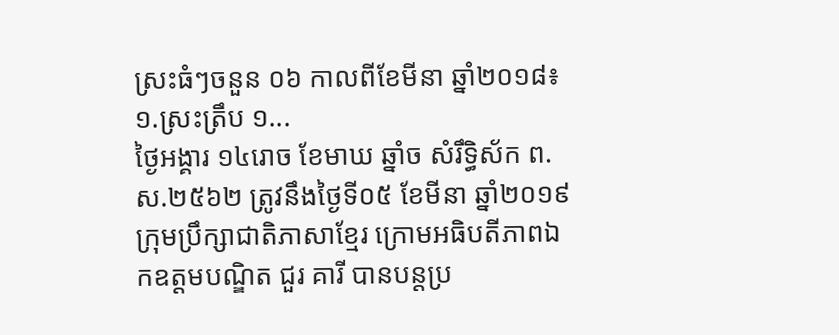ស្រះធំៗចនួន ០៦ កាលពីខែមីនា ឆ្នាំ២០១៨៖១.ស្រះត្រឹប ១...
ថ្ងៃអង្គារ ១៤រោច ខែមាឃ ឆ្នាំច សំរឹទ្ធិស័ក ព.ស.២៥៦២ ត្រូវនឹងថ្ងៃទី០៥ ខែមីនា ឆ្នាំ២០១៩ ក្រុមប្រឹក្សាជាតិភាសាខ្មែរ ក្រោមអធិបតីភាពឯកឧត្តមបណ្ឌិត ជួរ គារី បានបន្តប្រ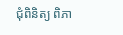ជុំពិនិត្យ ពិភា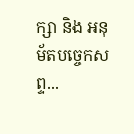ក្សា និង អនុម័តបច្ចេកសព្ទ...